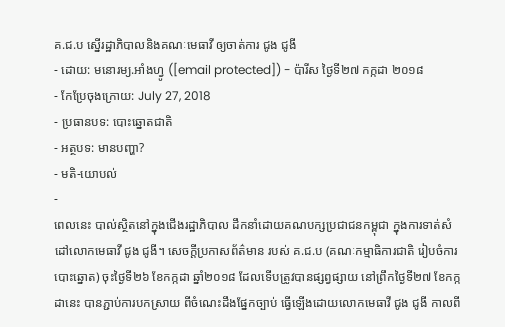គ.ជ.ប ស្នើរដ្ឋាភិបាលនិងគណៈមេធាវី ឲ្យចាត់ការ ជូង ជូងី
- ដោយ: មនោរម្យ.អាំងហ្វូ ([email protected]) - ប៉ារីស ថ្ងៃទី២៧ កក្កដា ២០១៨
- កែប្រែចុងក្រោយ: July 27, 2018
- ប្រធានបទ: បោះឆ្នោតជាតិ
- អត្ថបទ: មានបញ្ហា?
- មតិ-យោបល់
-
ពេលនេះ បាល់ស្ថិតនៅក្នុងជើងរដ្ឋាភិបាល ដឹកនាំដោយគណបក្សប្រជាជនកម្ពុជា ក្នុងការទាត់សំដៅលោកមេធាវី ជូង ជូងី។ សេចក្ដីប្រកាសព័ត៌មាន របស់ គ.ជ.ប (គណៈកម្មាធិការជាតិ រៀបចំការបោះឆ្នោត) ចុះថ្ងៃទី២៦ ខែកក្កដា ឆ្នាំ២០១៨ ដែលទើបត្រូវបានផ្សព្វផ្សាយ នៅព្រឹកថ្ងៃទី២៧ ខែកក្កដានេះ បានភ្ជាប់ការបកស្រាយ ពីចំណេះដឹងផ្នែកច្បាប់ ធ្វើឡើងដោយលោកមេធាវី ជូង ជូងី កាលពី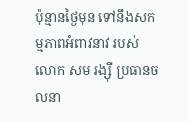ប៉ុន្មានថ្ងៃមុន ទៅនឹងសកម្មភាពអំពាវនាវ របស់លោក សម រង្ស៊ី ប្រធានចលនា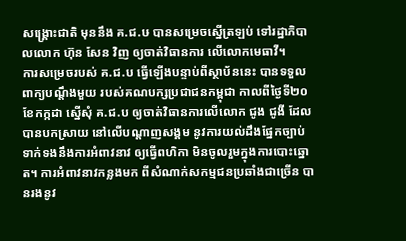សង្គ្រោះជាតិ មុននឹង គ.ជ.ឞ បានសម្រេចស្នើត្រឡប់ ទៅរដ្ឋាភិបាលលោក ហ៊ុន សែន វិញ ឲ្យចាត់វិធានការ លើលោកមេធាវី។
ការសម្រេចរបស់ គ.ជ.ប ធ្វើឡើងបន្ទាប់ពីស្ថាប័ននេះ បានទទួលពាក្យបណ្ដឹងមួយ របស់គណបក្សប្រជាជនកម្ពុជា កាលពីថ្ងៃទី២០ ខែកក្កដា ស្នើសុំ គ.ជ.ប ឲ្យចាត់វិធានការលើលោក ជូង ជូងី ដែលបានបកស្រាយ នៅលើបណ្ដាញសង្គម នូវការយល់ដឹងផ្នែកច្បាប់ ទាក់ទងនឹងការអំពាវនាវ ឲ្យធ្វើពហិកា មិនចូលរួមក្នុងការបោះឆ្នោត។ ការអំពាវនាវកន្លងមក ពីសំណាក់សកម្មជនប្រឆាំងជាច្រើន បានរងនូវ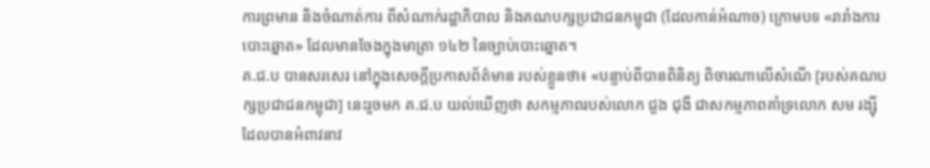ការព្រមាន និងចំណាត់ការ ពីសំណាក់រដ្ឋាភិបាល និងគណបក្សប្រជាជនកម្ពុជា (ដែលកាន់អំណាច) ក្រោមបទ «រារាំងការបោះឆ្នោត» ដែលមានចែងក្នុងមាត្រា ១៤២ នៃច្បាប់បោះឆ្នោត។
គ.ជ.ប បានសរសេរ នៅក្នុងសេចក្ដីប្រកាសព័ត៌មាន របស់ខ្លួនថា៖ «បន្ចាប់ពីបានពិនិត្យ ពិចារណាលើសំណើ [របស់គណបក្សប្រជាជនកម្ពុជា] នេះរួចមក គ.ជ.ប យល់ឃើញថា សកម្មភាពរបស់លោក ជួង ជុងី ជាសកម្មភាពគាំទ្រលោក សម រង្ស៊ី ដែលបានអំពាវនាវ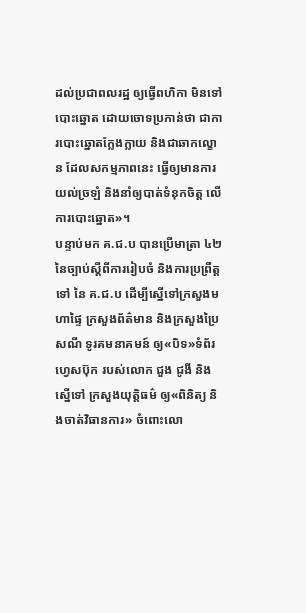ដល់ប្រជាពលរដ្ឋ ឲ្យធ្វើពហិកា មិនទៅបោះឆ្នោត ដោយចោទប្រកាន់ថា ជាការបោះឆ្នោតក្លែងក្លាយ និងជាឆាកល្ខោន ដែលសកម្មភាពនេះ ធ្វើឲ្យមានការយល់ច្រឡំ និងនាំឲ្យបាត់ទំនុកចិត្ត លើការបោះឆ្នោត»។
បន្ទាប់មក គ.ជ.ប បានប្រើមាត្រា ៤២ នៃច្បាប់ស្តីពីការរៀបចំ និងការប្រព្រឺត្តទៅ នៃ គ.ជ.ប ដើម្បីស្នើទៅក្រសួងមហាផ្ទៃ ក្រសួងព័ត៌មាន និងក្រសួងប្រៃសណី ទូរគមនាគមន៍ ឲ្យ«បិទ»ទំព័រហ្វេសប៊ុក របស់លោក ជួង ជូងី និងស្នើទៅ ក្រសួងយុត្តិធម៌ ឲ្យ«ពិនិត្យ និងចាត់វិធានការ» ចំពោះលោ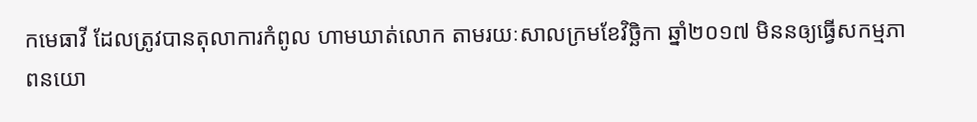កមេធាវី ដែលត្រូវបានតុលាការកំពូល ហាមឃាត់លោក តាមរយៈសាលក្រមខែវិច្ឆិកា ឆ្នាំ២០១៧ មិននឲ្យធ្វើសកម្មភាពនយោ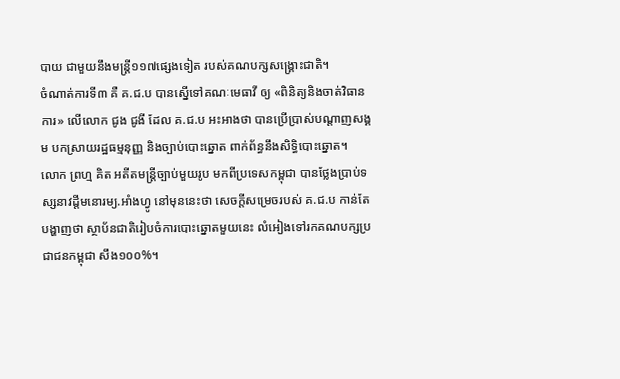បាយ ជាមួយនឹងមន្ត្រី១១៧ផ្សេងទៀត របស់គណបក្សសង្គ្រោះជាតិ។
ចំណាត់ការទី៣ គឺ គ.ជ.ប បានស្នើទៅគណៈមេធាវី ឲ្យ «ពិនិត្យនិងចាត់វិធានការ» លើលោក ជូង ជូងី ដែល គ.ជ.ប អះអាងថា បានប្រើប្រាស់បណ្ដាញសង្គម បកស្រាយរដ្ឋធម្មនុញ្ញ និងច្បាប់បោះឆ្នោត ពាក់ព័ន្ធនឹងសិទ្ធិបោះឆ្នោត។
លោក ព្រហ្ម គិត អតីតមន្ត្រីច្បាប់មួយរូប មកពីប្រទេសកម្ពុជា បានថ្លែងប្រាប់ទស្សនាវដ្ដីមនោរម្យ.អាំងហ្វូ នៅមុននេះថា សេចក្ដីសម្រេចរបស់ គ.ជ.ប កាន់តែបង្ហាញថា ស្ថាប័នជាតិរៀបចំការបោះឆ្នោតមួយនេះ លំអៀងទៅរកគណបក្សប្រជាជនកម្ពុជា សឹង១០០%។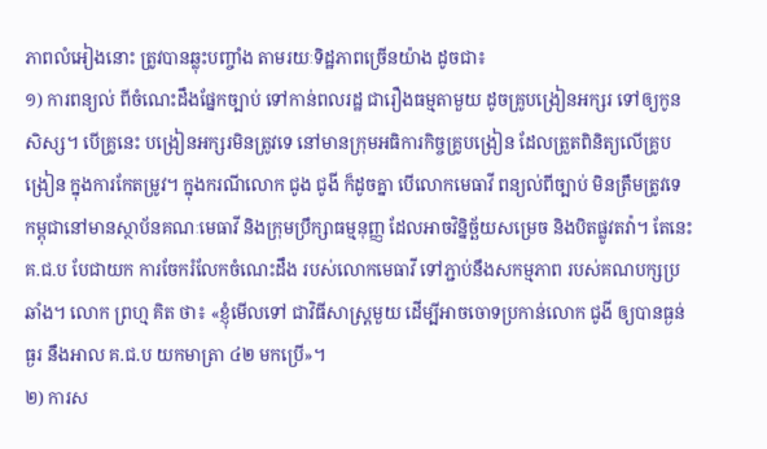ភាពលំអៀងនោះ ត្រូវបានឆ្លុះបញ្ចាំង តាមរយៈទិដ្ឋភាពច្រើនយ៉ាង ដូចជា៖
១) ការពន្យល់ ពីចំណេះដឹងផ្នែកច្បាប់ ទៅកាន់ពលរដ្ឋ ជារឿងធម្មតាមួយ ដូចគ្រូបង្រៀនអក្សរ ទៅឲ្យកូនសិស្ស។ បើគ្រូនេះ បង្រៀនអក្សរមិនត្រូវទេ នៅមានក្រុមអធិការកិច្ចគ្រូបង្រៀន ដែលត្រួតពិនិត្យលើគ្រូបង្រៀន ក្នុងការកែតម្រូវ។ ក្នុងករណីលោក ជូង ជូងី ក៏ដូចគ្នា បើលោកមេធាវី ពន្យល់ពីច្បាប់ មិនត្រឹមត្រូវទេ កម្ពុជានៅមានស្ថាប័នគណៈមេធាវី និងក្រុមប្រឹក្សាធម្មនុញ្ញ ដែលអាចវិន្និច្ឆ័យសម្រេច និងបិតផ្លូវតវ៉ា។ តែនេះ គ.ជ.ប បែជាយក ការចែករំលែកចំណេះដឹង របស់លោកមេធាវី ទៅភ្ជាប់នឹងសកម្មភាព របស់គណបក្សប្រឆាំង។ លោក ព្រហ្ម គិត ថា៖ «ខ្ញុំមើលទៅ ជាវិធីសាស្ត្រមួយ ដើម្បីអាចចោទប្រកាន់លោក ជូងី ឲ្យបានធ្ងន់ធ្ងរ នឹងអាល គ.ជ.ប យកមាត្រា ៤២ មកប្រើ»។
២) ការស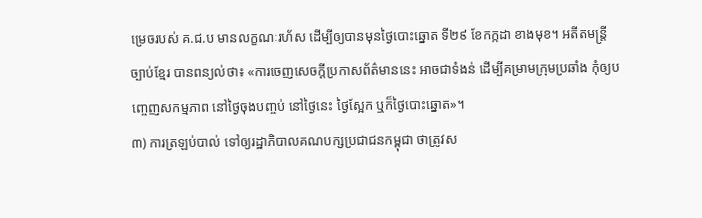ម្រេចរបស់ គ.ជ.ប មានលក្ខណៈរហ័ស ដើម្បីឲ្យបានមុនថ្ងៃបោះឆ្នោត ទី២៩ ខែកក្កដា ខាងមុខ។ អតីតមន្ត្រីច្បាប់ខ្មែរ បានពន្យល់ថា៖ «ការចេញសេចក្ដីប្រកាសព័ត៌មាននេះ អាចជាទំងន់ ដើម្បីគម្រាមក្រុមប្រឆាំង កុំឲ្យបញ្ចេញសកម្មភាព នៅថ្ងៃចុងបញ្ចប់ នៅថ្ងៃនេះ ថ្ងៃស្អែក ឬក៏ថ្ងៃបោះឆ្នោត»។
៣) ការត្រឡប់បាល់ ទៅឲ្យរដ្ឋាភិបាលគណបក្សប្រជាជនកម្ពុជា ថាត្រូវស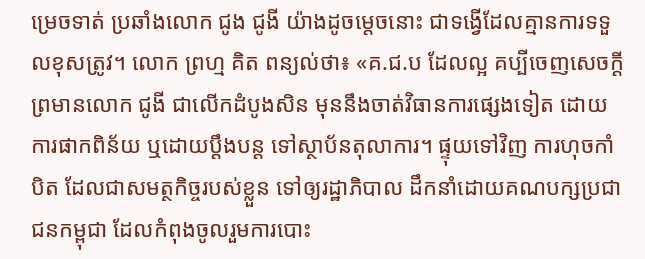ម្រេចទាត់ ប្រឆាំងលោក ជូង ជូងី យ៉ាងដូចម្ដេចនោះ ជាទង្វើដែលគ្មានការទទួលខុសត្រូវ។ លោក ព្រហ្ម គិត ពន្យល់ថា៖ «គ.ជ.ប ដែលល្អ គប្បីចេញសេចក្ដីព្រមានលោក ជូងី ជាលើកដំបូងសិន មុននឹងចាត់វិធានការផ្សេងទៀត ដោយការផាកពិន័យ ឬដោយប្ដឹងបន្ត ទៅស្ថាប័នតុលាការ។ ផ្ទុយទៅវិញ ការហុចកាំបិត ដែលជាសមត្ថកិច្ចរបស់ខ្លួន ទៅឲ្យរដ្ឋាភិបាល ដឹកនាំដោយគណបក្សប្រជាជនកម្ពុជា ដែលកំពុងចូលរួមការបោះ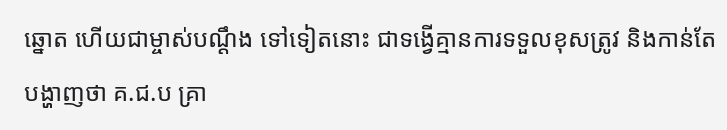ឆ្នោត ហើយជាម្ចាស់បណ្ដឹង ទៅទៀតនោះ ជាទង្វើគ្មានការទទួលខុសត្រូវ និងកាន់តែបង្ហាញថា គ.ជ.ប គ្រា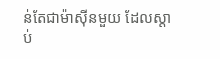ន់តែជាម៉ាស៊ីនមួយ ដែលស្ដាប់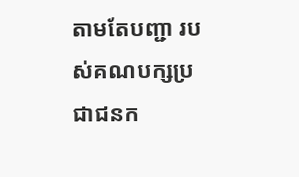តាមតែបញ្ជា របស់គណបក្សប្រជាជនក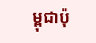ម្ពុជាប៉ុ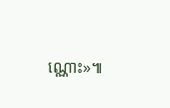ណ្ណោះ»៕